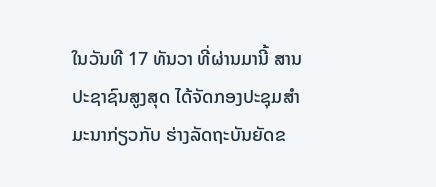ໃນວັນທີ 17 ທັນວາ ທີ່ຜ່ານມານີ້ ສານປະຊາຊົນສູງສຸດ ໄດ້ຈັດກອງປະຊຸມສຳມະນາກ່ຽວກັບ ຮ່າງລັດຖະບັນຍັດຂ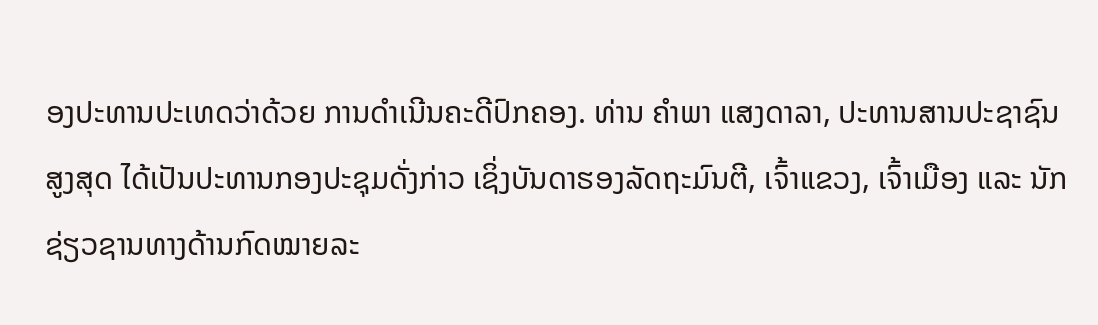ອງປະທານປະເທດວ່າດ້ວຍ ການດຳເນີນຄະດີປົກຄອງ. ທ່ານ ຄຳພາ ແສງດາລາ, ປະທານສານປະຊາຊົນສູງສຸດ ໄດ້ເປັນປະທານກອງປະຊຸມດັ່ງກ່າວ ເຊິ່ງບັນດາຮອງລັດຖະມົນຕີ, ເຈົ້າແຂວງ, ເຈົ້າເມືອງ ແລະ ນັກຊ່ຽວຊານທາງດ້ານກົດໝາຍລະ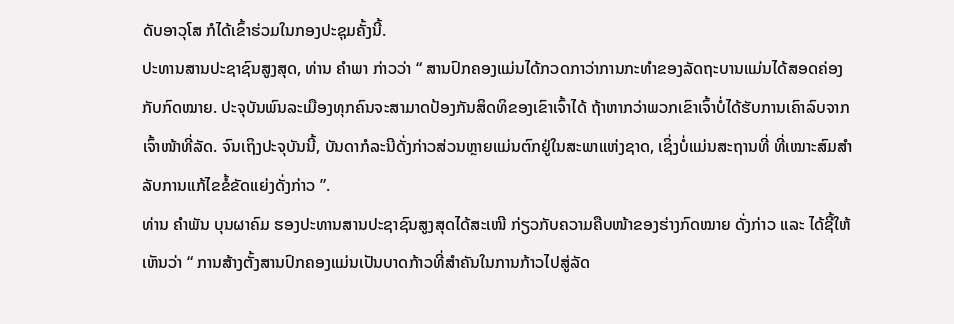ດັບອາວຸໂສ ກໍໄດ້ເຂົ້າຮ່ວມໃນກອງປະຊຸມຄັ້ງນີ້.
ປະທານສານປະຊາຊົນສູງສຸດ, ທ່ານ ຄຳພາ ກ່າວວ່າ “ ສານປົກຄອງແມ່ນໄດ້ກວດກາວ່າການກະທຳຂອງລັດຖະບານແມ່ນໄດ້ສອດຄ່ອງກັບກົດໝາຍ. ປະຈຸບັນພົນລະເມືອງທຸກຄົນຈະສາມາດປ້ອງກັນສິດທິຂອງເຂົາເຈົ້າໄດ້ ຖ້າຫາກວ່າພວກເຂົາເຈົ້າບໍ່ໄດ້ຮັບການເຄົາລົບຈາກເຈົ້າໜ້າທີ່ລັດ. ຈົນເຖິງປະຈຸບັນນີ້, ບັນດາກໍລະນີດັ່ງກ່າວສ່ວນຫຼາຍແມ່ນຕົກຢູ່ໃນສະພາແຫ່ງຊາດ, ເຊິ່ງບໍ່ແມ່ນສະຖານທີ່ ທີ່ເໝາະສົມສຳລັບການແກ້ໄຂຂໍ້ຂັດແຍ່ງດັ່ງກ່າວ ”.
ທ່ານ ຄຳພັນ ບຸນຜາຄົມ ຮອງປະທານສານປະຊາຊົນສູງສຸດໄດ້ສະເໜີ ກ່ຽວກັບຄວາມຄືບໜ້າຂອງຮ່າງກົດໝາຍ ດັ່ງກ່າວ ແລະ ໄດ້ຊີ້ໃຫ້ເຫັນວ່າ “ ການສ້າງຕັ້ງສານປົກຄອງແມ່ນເປັນບາດກ້າວທີ່ສຳຄັນໃນການກ້າວໄປສູ່ລັດ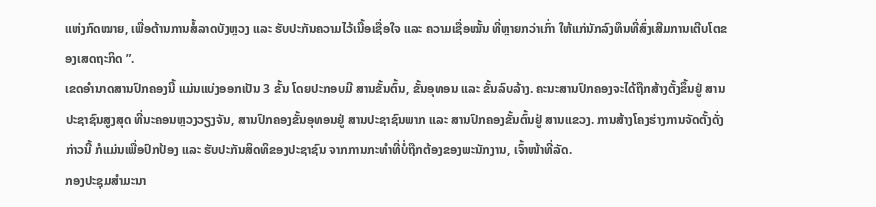ແຫ່ງກົດໝາຍ, ເພື່ອຕ້ານການສໍ້ລາດບັງຫຼວງ ແລະ ຮັບປະກັນຄວາມໄວ້ເນື້ອເຊື່ອໃຈ ແລະ ຄວາມເຊື່ອໝັ້ນ ທີ່ຫຼາຍກວ່າເກົ່າ ໃຫ້ແກ່ນັກລົງທຶນທີ່ສົ່ງເສີມການເຕີບໂຕຂອງເສດຖະກິດ ”.
ເຂດອຳນາດສານປົກຄອງນີ້ ແມ່ນແບ່ງອອກເປັນ 3 ຂັ້ນ ໂດຍປະກອບມີ ສານຂັ້ນຕົ້ນ, ຂັ້ນອຸທອນ ແລະ ຂັ້ນລົບລ້າງ. ຄະນະສານປົກຄອງຈະໄດ້ຖືກສ້າງຕັ້ງຂຶ້ນຢູ່ ສານປະຊາຊົນສູງສຸດ ທີ່ນະຄອນຫຼວງວຽງຈັນ, ສານປົກຄອງຂັ້ນອຸທອນຢູ່ ສານປະຊາຊົນພາກ ແລະ ສານປົກຄອງຂັ້ນຕົ້ນຢູ່ ສານແຂວງ. ການສ້າງໂຄງຮ່າງການຈັດຕັ້ງດັ່ງກ່າວນີ້ ກໍແມ່ນເພື່ອປົກປ້ອງ ແລະ ຮັບປະກັນສິດທິຂອງປະຊາຊົນ ຈາກການກະທຳທີ່ບໍ່ຖືກຕ້ອງຂອງພະນັກງານ, ເຈົ້າໜ້າທີ່ລັດ.
ກອງປະຊຸມສຳມະນາ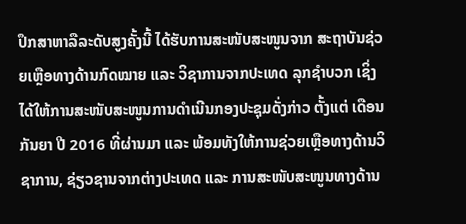ປຶກສາຫາລືລະດັບສູງຄັ້ງນີ້ ໄດ້ຮັບການສະໜັບສະໜູນຈາກ ສະຖາບັນຊ່ວຍເຫຼືອທາງດ້ານກົດໝາຍ ແລະ ວິຊາການຈາກປະເທດ ລຸກຊຳບວກ ເຊິ່ງໄດ້ໃຫ້ການສະໜັບສະໜູນການດຳເນີນກອງປະຊຸມດັ່ງກ່າວ ຕັ້ງແຕ່ ເດືອນ ກັນຍາ ປີ 2016 ທີ່ຜ່ານມາ ແລະ ພ້ອມທັງໃຫ້ການຊ່ວຍເຫຼືອທາງດ້ານວິຊາການ, ຊ່ຽວຊານຈາກຕ່າງປະເທດ ແລະ ການສະໜັບສະໜູນທາງດ້ານ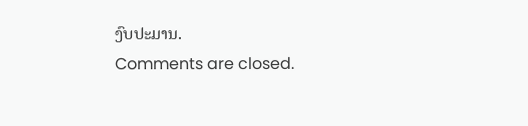ງົບປະມານ.
Comments are closed.